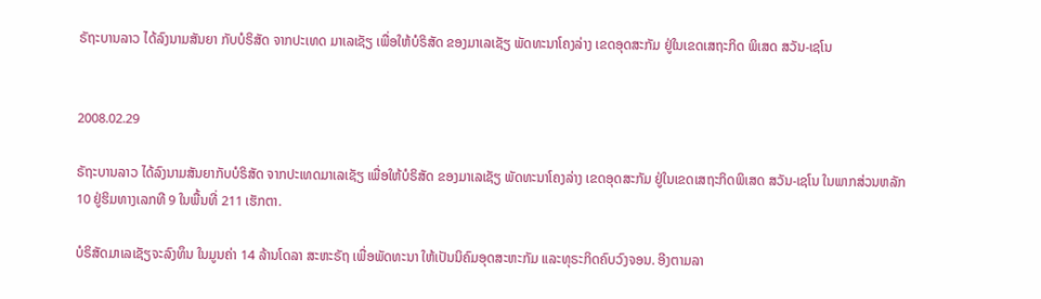ຣັຖະບານລາວ ໄດ້ລົງນາມສັນຍາ ກັບບໍຣິສັດ ຈາກປະເທດ ມາເລເຊັຽ ເພື່ອໃຫ້ບໍຣິສັດ ຂອງມາເລເຊັຽ ພັດທະນາໂຄງລ່າງ ເຂດອຸດສະກັມ ຢູ່ໃນເຂດເສຖະກິດ ພິເສດ ສວັນ-ເຊໂນ


2008.02.29

ຣັຖະບານລາວ ໄດ້ລົງນາມສັນຍາກັບບໍຣິສັດ ຈາກປະເທດມາເລເຊັຽ ເພື່ອໃຫ້ບໍຣິສັດ ຂອງມາເລເຊັຽ ພັດທະນາໂຄງລ່າງ ເຂດອຸດສະກັມ ຢູ່ໃນເຂດເສຖະກິດພິເສດ ສວັນ-ເຊໂນ ໃນພາກສ່ວນຫລັກ 10 ຢູ່ຮິມທາງເລກທີ 9 ໃນພື້ນທີ່ 211 ເຮັກຕາ.

ບໍຣິສັດມາເລເຊັຽຈະລົງທຶນ ໃນມູນຄ່າ 14 ລ້ານໂດລາ ສະຫະຣັຖ ເພື່ອພັດທະນາ ໃຫ້ເປັນນິຄົມອຸດສະຫະກັມ ແລະທຸຣະກິດຄົບວົງຈອນ. ອີງຕາມລາ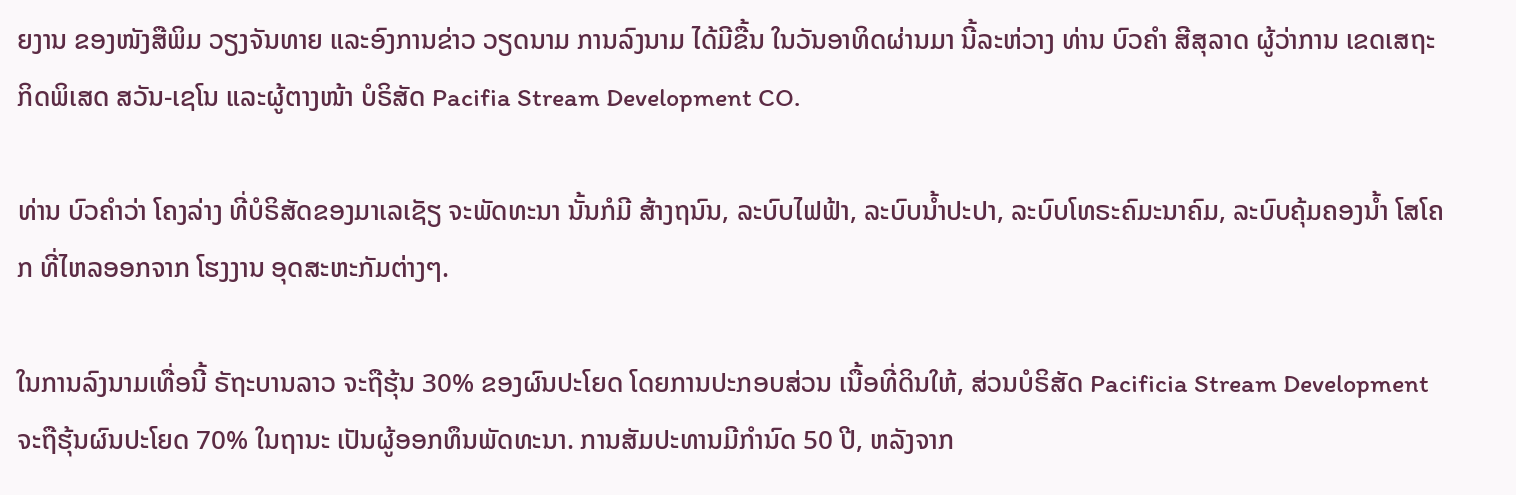ຍງານ ຂອງໜັງສືພິມ ວຽງຈັນທາຍ ແລະອົງການຂ່າວ ວຽດນາມ ການລົງນາມ ໄດ້ມີຂື້ນ ໃນວັນອາທິດຜ່ານມາ ນີ້ລະຫ່ວາງ ທ່ານ ບົວຄຳ ສີສຸລາດ ຜູ້ວ່າການ ເຂດເສຖະກິດພິເສດ ສວັນ-ເຊໂນ ແລະຜູ້ຕາງໜ້າ ບໍຣິສັດ Pacifia Stream Development CO.

ທ່ານ ບົວຄຳວ່າ ໂຄງລ່າງ ທີ່ບໍຣິສັດຂອງມາເລເຊັຽ ຈະພັດທະນາ ນັ້ນກໍມີ ສ້າງຖນົນ, ລະບົບໄຟຟ້າ, ລະບົບນ້ຳປະປາ, ລະບົບໂທຣະຄົມະນາຄົມ, ລະບົບຄຸ້ມຄອງນ້ຳ ໂສໂຄກ ທີ່ໄຫລອອກຈາກ ໂຮງງານ ອຸດສະຫະກັມຕ່າງໆ.

ໃນການລົງນາມເທື່ອນີ້ ຣັຖະບານລາວ ຈະຖືຮຸ້ນ 30% ຂອງຜົນປະໂຍດ ໂດຍການປະກອບສ່ວນ ເນື້ອທີ່ດິນໃຫ້, ສ່ວນບໍຣິສັດ Pacificia Stream Development ຈະຖືຮຸ້ນຜົນປະໂຍດ 70% ໃນຖານະ ເປັນຜູ້ອອກທຶນພັດທະນາ. ການສັມປະທານມີກຳນົດ 50 ປີ, ຫລັງຈາກ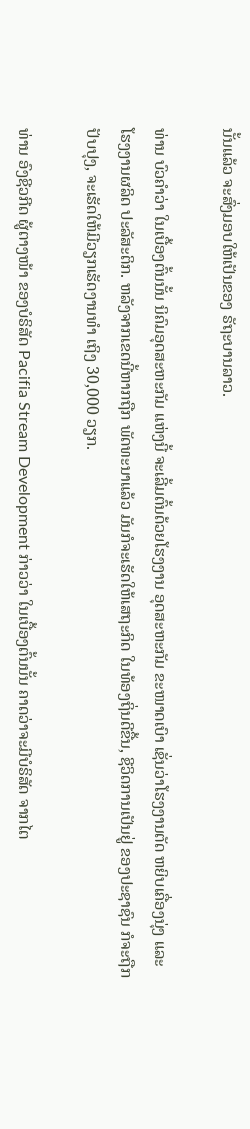ນັ້ນແລ້ວ ຈະສົ່ງມອບໃຫ້ເປັນຂອງ ຣັຖະບານລາວ.

ທ່ານ ບົວຄຳວ່າ ໃນເບື້ອງຕົ້ນນັ້ນ ນິຄົມອຸດສະຫະກັມ ແຫ່ງນີ້ ຈະເລີ້ມຕົ້ນດ້ວຍໂຮງງານ ອຸດສະຫະກັມ ຂະໜາດເບົາ ເຊັ່ນວ່າໂຮງງານຕັດ ຫຍິບເຄື່ອງນຸ່ງ ແລະໂຮງງານຜລິດ ປະລັສະຕິກ. ຫລັງຈາກເຂດນີ້ຫາກຖືກ ພັດທະນາແລ້ວ ມັນກໍຈະເຮັດໃຫ້ເສຖະກິດ ໃນທ້ອງຖິ່ນດີຂື້ນ, ຊີວິດການເປັນຢູ່ ຂອງປະຊາຊົນ ກໍຈະຖືກປັບປຸງ, ຈະເຮັດໃຫ້ມີວຽກເຮັດງານທຳ ເຖິງ 30,000 ວຽກ.

ທ່ານ ອົງຊີວກີດ ຜູ້ຕາງໜ້າ ຂອງບໍຣິສັດ Pacifia Stream Development ກ່າວວ່າ ໃນເບື້ອງຕົ້ນນັ້ນ ຄາດວ່າຈະມີບໍຣິສັດ ຈາກໄຕ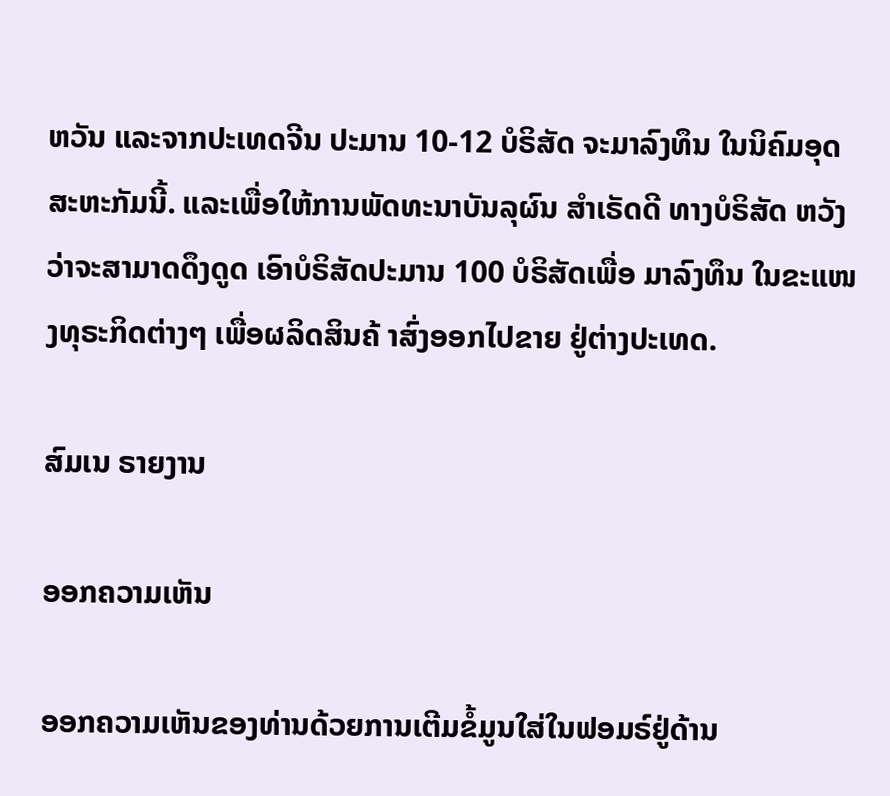ຫວັນ ແລະຈາກປະເທດຈີນ ປະມານ 10-12 ບໍຣິສັດ ຈະມາລົງທຶນ ໃນນິຄົມອຸດສະຫະກັມນີ້. ແລະເພື່ອໃຫ້ການພັດທະນາບັນລຸຜົນ ສຳເຣັດດີ ທາງບໍຣິສັດ ຫວັງວ່າຈະສາມາດດຶງດູດ ເອົາບໍຣິສັດປະມານ 100 ບໍຣິສັດເພື່ອ ມາລົງທຶນ ໃນຂະແໜງທຸຣະກິດຕ່າງໆ ເພື່ອຜລິດສິນຄ້ າສົ່ງອອກໄປຂາຍ ຢູ່ຕ່າງປະເທດ.

ສົມເນ ຣາຍງານ

ອອກຄວາມເຫັນ

ອອກຄວາມເຫັນຂອງທ່ານດ້ວຍການເຕີມຂໍ້ມູນໃສ່ໃນຟອມຣ໌ຢູ່ດ້ານ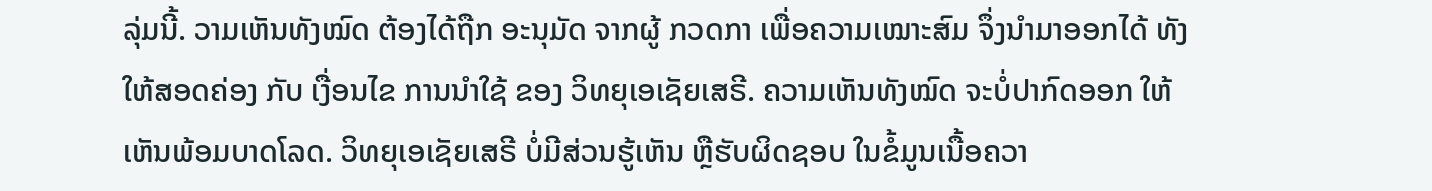ລຸ່ມນີ້. ວາມເຫັນທັງໝົດ ຕ້ອງໄດ້ຖືກ ອະນຸມັດ ຈາກຜູ້ ກວດກາ ເພື່ອຄວາມເໝາະສົມ ຈຶ່ງນໍາມາອອກໄດ້ ທັງໃຫ້ສອດຄ່ອງ ກັບ ເງື່ອນໄຂ ການນຳໃຊ້ ຂອງ ວິທຍຸເອເຊັຍເສຣີ. ຄວາມເຫັນທັງໝົດ ຈະບໍ່ປາກົດອອກ ໃຫ້ເຫັນພ້ອມບາດໂລດ. ວິທຍຸເອເຊັຍເສຣີ ບໍ່ມີສ່ວນຮູ້ເຫັນ ຫຼືຮັບຜິດຊອບ ໃນຂໍ້ມູນເນື້ອຄວາ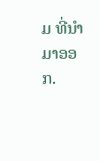ມ ທີ່ນໍາມາອອກ.